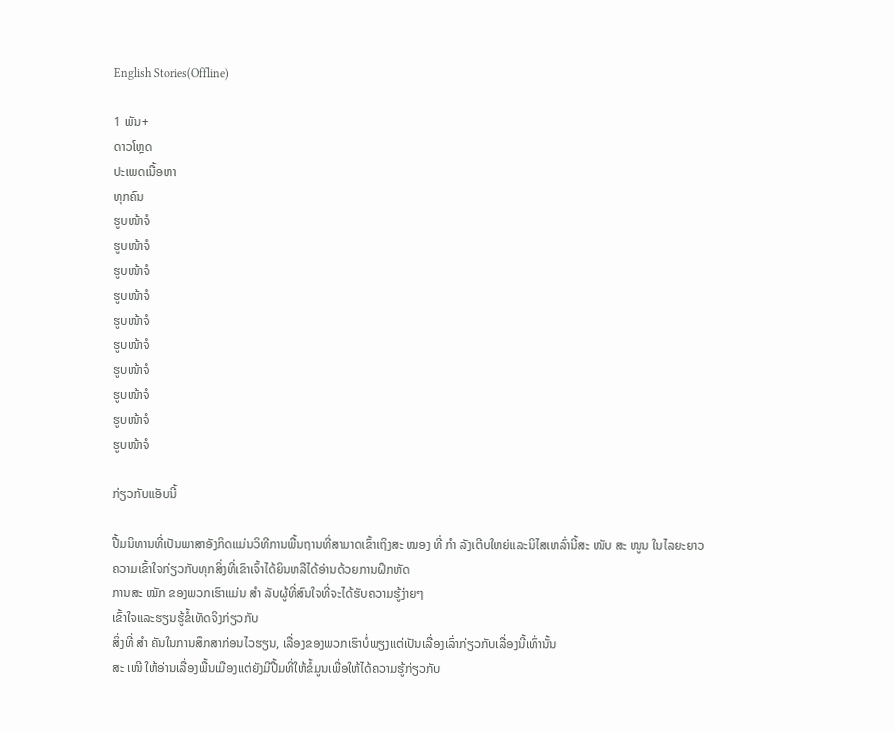English Stories(Offline)

1 ພັນ+
ດາວໂຫຼດ
ປະເພດເນື້ອຫາ
ທຸກຄົນ
ຮູບໜ້າຈໍ
ຮູບໜ້າຈໍ
ຮູບໜ້າຈໍ
ຮູບໜ້າຈໍ
ຮູບໜ້າຈໍ
ຮູບໜ້າຈໍ
ຮູບໜ້າຈໍ
ຮູບໜ້າຈໍ
ຮູບໜ້າຈໍ
ຮູບໜ້າຈໍ

ກ່ຽວກັບແອັບນີ້

ປື້ມນິທານທີ່ເປັນພາສາອັງກິດແມ່ນວິທີການພື້ນຖານທີ່ສາມາດເຂົ້າເຖິງສະ ໝອງ ທີ່ ກຳ ລັງເຕີບໃຫຍ່ແລະນິໄສເຫລົ່ານີ້ສະ ໜັບ ສະ ໜູນ ໃນໄລຍະຍາວ
ຄວາມເຂົ້າໃຈກ່ຽວກັບທຸກສິ່ງທີ່ເຂົາເຈົ້າໄດ້ຍິນຫລືໄດ້ອ່ານດ້ວຍການຝຶກຫັດ
ການສະ ໝັກ ຂອງພວກເຮົາແມ່ນ ສຳ ລັບຜູ້ທີ່ສົນໃຈທີ່ຈະໄດ້ຮັບຄວາມຮູ້ງ່າຍໆ
ເຂົ້າໃຈແລະຮຽນຮູ້ຂໍ້ເທັດຈິງກ່ຽວກັບ
ສິ່ງທີ່ ສຳ ຄັນໃນການສຶກສາກ່ອນໄວຮຽນ, ເລື່ອງຂອງພວກເຮົາບໍ່ພຽງແຕ່ເປັນເລື່ອງເລົ່າກ່ຽວກັບເລື່ອງນີ້ເທົ່ານັ້ນ
ສະ ເໜີ ໃຫ້ອ່ານເລື່ອງພື້ນເມືອງແຕ່ຍັງມີປື້ມທີ່ໃຫ້ຂໍ້ມູນເພື່ອໃຫ້ໄດ້ຄວາມຮູ້ກ່ຽວກັບ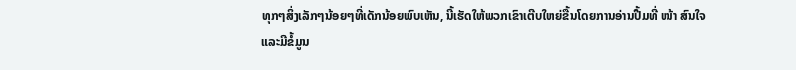ທຸກໆສິ່ງເລັກໆນ້ອຍໆທີ່ເດັກນ້ອຍພົບເຫັນ, ນີ້ເຮັດໃຫ້ພວກເຂົາເຕີບໃຫຍ່ຂື້ນໂດຍການອ່ານປື້ມທີ່ ໜ້າ ສົນໃຈແລະມີຂໍ້ມູນ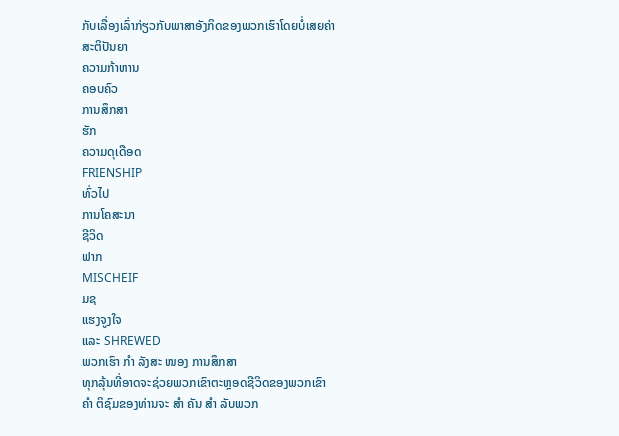ກັບເລື່ອງເລົ່າກ່ຽວກັບພາສາອັງກິດຂອງພວກເຮົາໂດຍບໍ່ເສຍຄ່າ
ສະຕິປັນຍາ
ຄວາມກ້າຫານ
ຄອບຄົວ
ການສຶກສາ
ຮັກ
ຄວາມດຸເດືອດ
FRIENSHIP
ທົ່ວໄປ
ການໂຄສະນາ
ຊີວິດ
ຟາກ
MISCHEIF
ມຊ
ແຮງຈູງໃຈ
ແລະ SHREWED
ພວກເຮົາ ກຳ ລັງສະ ໜອງ ການສຶກສາ
ທຸກລຸ້ນທີ່ອາດຈະຊ່ວຍພວກເຂົາຕະຫຼອດຊີວິດຂອງພວກເຂົາ
ຄຳ ຕິຊົມຂອງທ່ານຈະ ສຳ ຄັນ ສຳ ລັບພວກ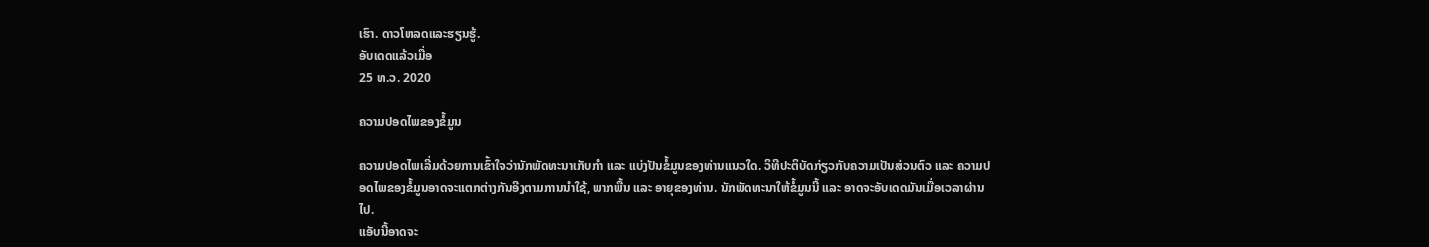ເຮົາ. ດາວໂຫລດແລະຮຽນຮູ້.
ອັບເດດແລ້ວເມື່ອ
25 ທ.ວ. 2020

ຄວາມປອດໄພຂອງຂໍ້ມູນ

ຄວາມປອດໄພເລີ່ມດ້ວຍການເຂົ້າໃຈວ່ານັກພັດທະນາເກັບກຳ ແລະ ແບ່ງປັນຂໍ້ມູນຂອງທ່ານແນວໃດ. ວິທີປະຕິບັດກ່ຽວກັບຄວາມເປັນສ່ວນຕົວ ແລະ ຄວາມປອດໄພຂອງຂໍ້ມູນອາດຈະແຕກຕ່າງກັນອີງຕາມການນຳໃຊ້, ພາກພື້ນ ແລະ ອາຍຸຂອງທ່ານ. ນັກພັດທະນາໃຫ້ຂໍ້ມູນນີ້ ແລະ ອາດຈະອັບເດດມັນເມື່ອເວລາຜ່ານໄປ.
ແອັບນີ້ອາດຈະ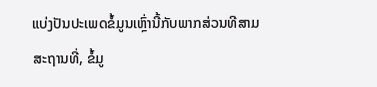ແບ່ງປັນປະເພດຂໍ້ມູນເຫຼົ່ານີ້ກັບພາກສ່ວນທີສາມ
ສະຖານທີ່, ຂໍ້ມູ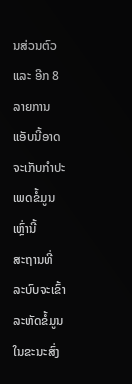ນສ່ວນຕົວ ແລະ ອີກ 8 ລາຍການ
ແອັບນີ້ອາດຈະເກັບກຳປະເພດຂໍ້ມູນເຫຼົ່ານີ້
ສະຖານທີ່
ລະບົບຈະເຂົ້າລະຫັດຂໍ້ມູນໃນຂະນະສົ່ງ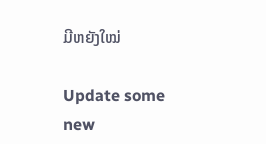ມີຫຍັງໃໝ່

Update some new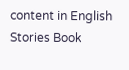content in English Stories Book